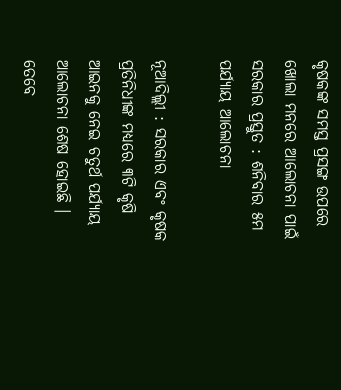କୃଷକଙ୍କ ସମସ୍ତ ପ୍ରସଙ୍ଗ ଉପରେ ଖୋଲା ମନରେ ଆଲୋଚନା ପାଇଁ ସରକାର ପ୍ରସ୍ତୁତ : ଶନିବାର ୫ମ ପର୍ଯ୍ୟାୟ ଆଲୋଚନା

ନୂଆଦିଲ୍ଲୀ : ସରକାର ଏବଂ କୃଷକ ପ୍ରତିନିଧୀଙ୍କ ମଧ୍ୟରେ ୩ଟି କୃଷି ଆଇନକୁ ନେଇ ଚତୁର୍ଥ ପର୍ଯ୍ୟାୟ ଆଲୋଚନା ଶେଷ ହୋଇଛି । ତେବେ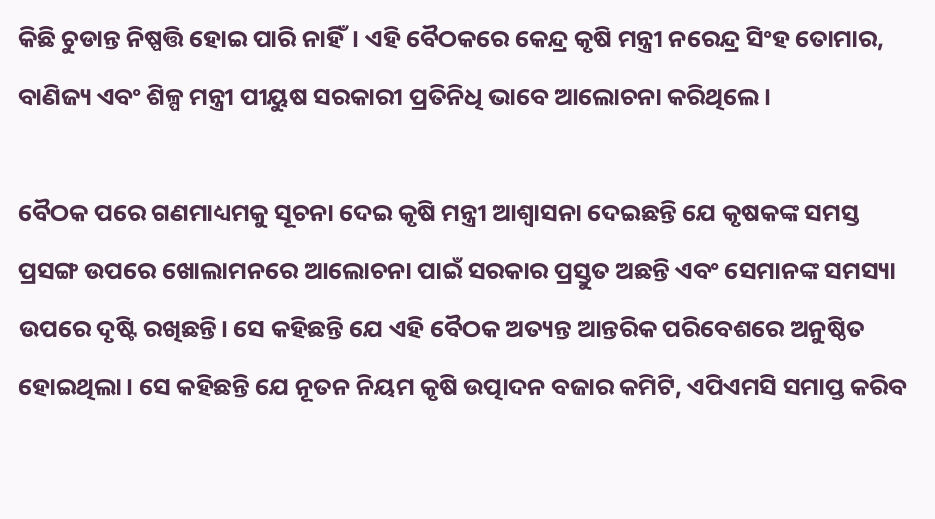କିଛି ଚୁଡାନ୍ତ ନିଷ୍ପତ୍ତି ହୋଇ ପାରି ନାହିଁ। ଏହି ବୈଠକରେ କେନ୍ଦ୍ର କୃଷି ମନ୍ତ୍ରୀ ନରେନ୍ଦ୍ର ସିଂହ ତୋମାର, ବାଣିଜ୍ୟ ଏବଂ ଶିଳ୍ପ ମନ୍ତ୍ରୀ ପୀୟୁଷ ସରକାରୀ ପ୍ରତିନିଧି ଭାବେ ଆଲୋଚନା କରିଥିଲେ।‌

ବୈଠକ ପରେ ଗଣମାଧ୍ୟମକୁ ସୂଚନା ଦେଇ କୃଷି ମନ୍ତ୍ରୀ ଆଶ୍ୱାସନା ଦେଇଛନ୍ତି ଯେ କୃଷକଙ୍କ ସମସ୍ତ ପ୍ରସଙ୍ଗ ଉପରେ ଖୋଲାମନରେ ଆଲୋଚନା ପାଇଁ ସରକାର ପ୍ରସ୍ତୁତ ଅଛନ୍ତି ଏବଂ ସେମାନଙ୍କ ସମସ୍ୟା ଉପରେ ଦୃଷ୍ଟି ରଖିଛନ୍ତି। ସେ କହିଛନ୍ତି ଯେ ଏହି ବୈଠକ ଅତ୍ୟନ୍ତ ଆନ୍ତରିକ ପରିବେଶରେ ଅନୁଷ୍ଠିତ ହୋଇଥିଲା। ସେ କହିଛନ୍ତି ଯେ ନୂତନ ନିୟମ କୃଷି ଉତ୍ପାଦନ ବଜାର କମିଟି, ଏପିଏମସି ସମାପ୍ତ କରିବ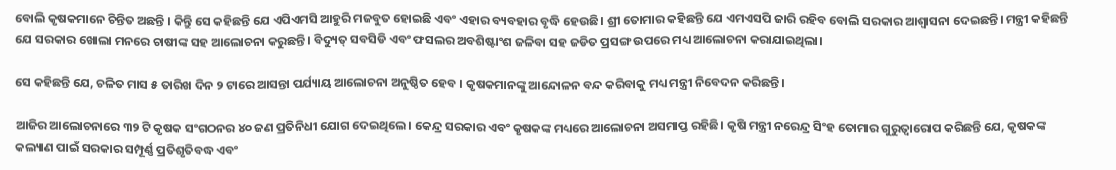ବୋଲି କୃଷକମାନେ ଚିନ୍ତିତ ଅଛନ୍ତି । କିନ୍ତିୁ ସେ କହିଛନ୍ତି ଯେ ଏପିଏମସି ଆହୁରି ମଜବୁତ ହୋଇଛି ଏବଂ ଏହାର ବ୍ୟବହାର ବୃଦ୍ଧି ହେଉଛି। ଶ୍ରୀ ତୋମାର କହିଛନ୍ତି ଯେ ଏମଏସପି ଜାରି ରହିବ ବୋଲି ସରକାର ଆଶ୍ୱାସନା ଦେଇଛନ୍ତି। ମନ୍ତ୍ରୀ କହିଛନ୍ତି ଯେ ସରକାର ଖୋଲା ମନରେ ଚାଷୀଙ୍କ ସହ ଆଲୋଚନା କରୁଛନ୍ତି। ବିଦ୍ୟୁତ୍ ସବସିଡି ଏବଂ ଫସଲର ଅବଶିଷ୍ଟାଂଶ ଜଳିବା ସହ ଜଡିତ ପ୍ରସଙ୍ଗ ଉପରେ ମଧ୍ୟ ଆଲୋଚନା କରାଯାଇଥିଲା।

ସେ କହିଛନ୍ତି ଯେ, ଚଳିତ ମାସ ୫ ତାରିଖ ଦିନ ୨ ଟାରେ ଆସନ୍ତା ପର୍ଯ୍ୟାୟ ଆଲୋଚନା ଅନୁଷ୍ଠିତ ହେବ । କୃଷକମାନଙ୍କୁ ଆନ୍ଦୋଳନ ବନ୍ଦ କରିବାକୁ ମଧ୍ୟ ମନ୍ତ୍ରୀ ନିବେଦନ କରିଛନ୍ତି।

ଆଜିର ଆଲୋଚନାରେ ୩୨ ଟି କୃଷକ ସଂଗଠନର ୪୦ ଜଣ ପ୍ରତିନିଧୀ ଯୋଗ ଦେଇଥିଲେ। କେନ୍ଦ୍ର ସରକାର ଏବଂ କୃଷକଙ୍କ ମଧ୍ୟରେ ଆଲୋଚନା ଅସମାପ୍ତ ରହିଛି। କୃଷି ମନ୍ତ୍ରୀ ନରେନ୍ଦ୍ର ସିଂହ ତୋମାର ଗୁରୁତ୍ୱାରୋପ କରିଛନ୍ତି ଯେ, କୃଷକଙ୍କ କଲ୍ୟାଣ ପାଇଁ ସରକାର ସମ୍ପୂର୍ଣ୍ଣ ପ୍ରତିଶୃତିବଦ୍ଧ ଏବଂ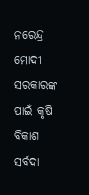ନରେନ୍ଦ୍ର ମୋଦୀ ସରକାରଙ୍କ ପାଇଁ କୃଷି ବିକାଶ ସର୍ବଦା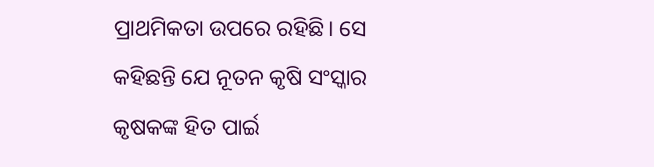ପ୍ରାଥମିକତା ଉପରେ ରହିଛି। ସେ କହିଛନ୍ତି ଯେ ନୂତନ କୃଷି ସଂସ୍କାର କୃଷକଙ୍କ ହିତ ପାର୍ଇ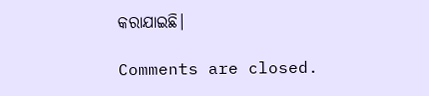କରାଯାଇଛି।

Comments are closed.